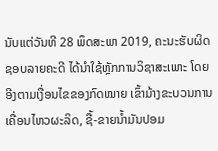ນັບແຕ່ວັນທີ 28 ພຶດສະພາ 2019, ຄະນະຮັບຜິດຊອບລາຍຄະດີ ໄດ້ນຳໃຊ້ຫຼັກການວິຊາສະເພາະ ໂດຍອີງຕາມເງື່ອນໄຂຂອງກົດໝາຍ ເຂົ້າມ້າງຂະບວນການເຄື່ອນໄຫວຜະລິດ, ຊື້-ຂາຍນໍ້າມັນປອມ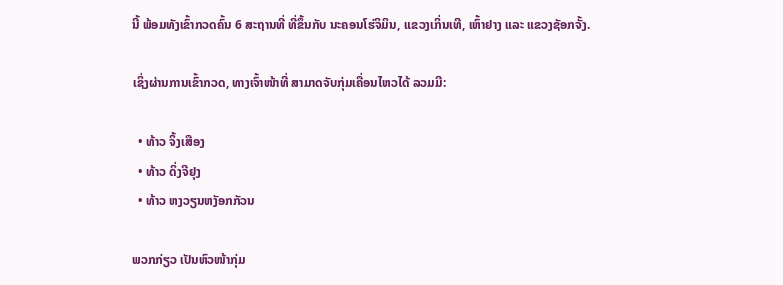ນີ້ ພ້ອມທັງເຂົ້າກວດຄົ້ນ 6 ສະຖານທີ່ ທີ່ຂຶ້ນກັບ ນະຄອນໂຮ່ຈິມິນ, ແຂວງເກິ່ນເທີ, ເຫົ້າຢາງ ແລະ ແຂວງຊັອກຈັ້ງ.

ເຊິ່ງຜ່ານການເຂົ້າກວດ, ທາງເຈົ້າໜ້າທີ່ ສາມາດຈັບກຸ່ມເຄື່ອນໄຫວໄດ້ ລວມມີ:

  • ທ້າວ ຈິ້ງເສືອງ
  • ທ້າວ ດິ່ງຈີຢຸງ
  • ທ້າວ ຫງວຽນຫງັອກກັວນ

ພວກກ່ຽວ ເປັນຫົວໜ້າກຸ່ມ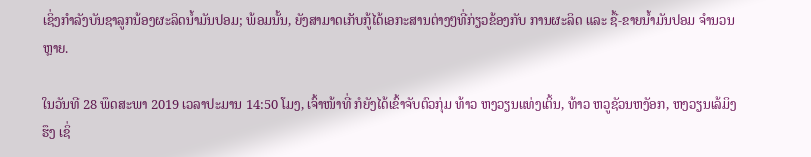ເຊິ່ງກຳລັງບັນຊາລູກນ້ອງຜະລິດນໍ້າມັນປອມ; ພ້ອມນັ້ນ, ຍັງສາມາດເກັບກູ້ໄດ້ເອກະສານຕ່າງໆທີ່ກ່ຽວຂ້ອງກັບ ການຜະລິດ ແລະ ຊື້-ຂາຍນໍ້າມັນປອມ ຈຳນວນຫຼາຍ.

ໃນວັນທີ 28 ພຶດສະພາ 2019 ເວລາປະມານ 14:50 ໂມງ, ເຈົ້າໜ້າທີ່ ກໍຍັງໄດ້ເຂົ້າຈັບຕົວກຸ່ມ ທ້າວ ຫງວຽນແທ່ງເຕິ້ນ, ທ້າວ ຫວູຊັວນຫງັອກ, ຫງວຽນເລ້ມິງຮຶງ ເຊິ່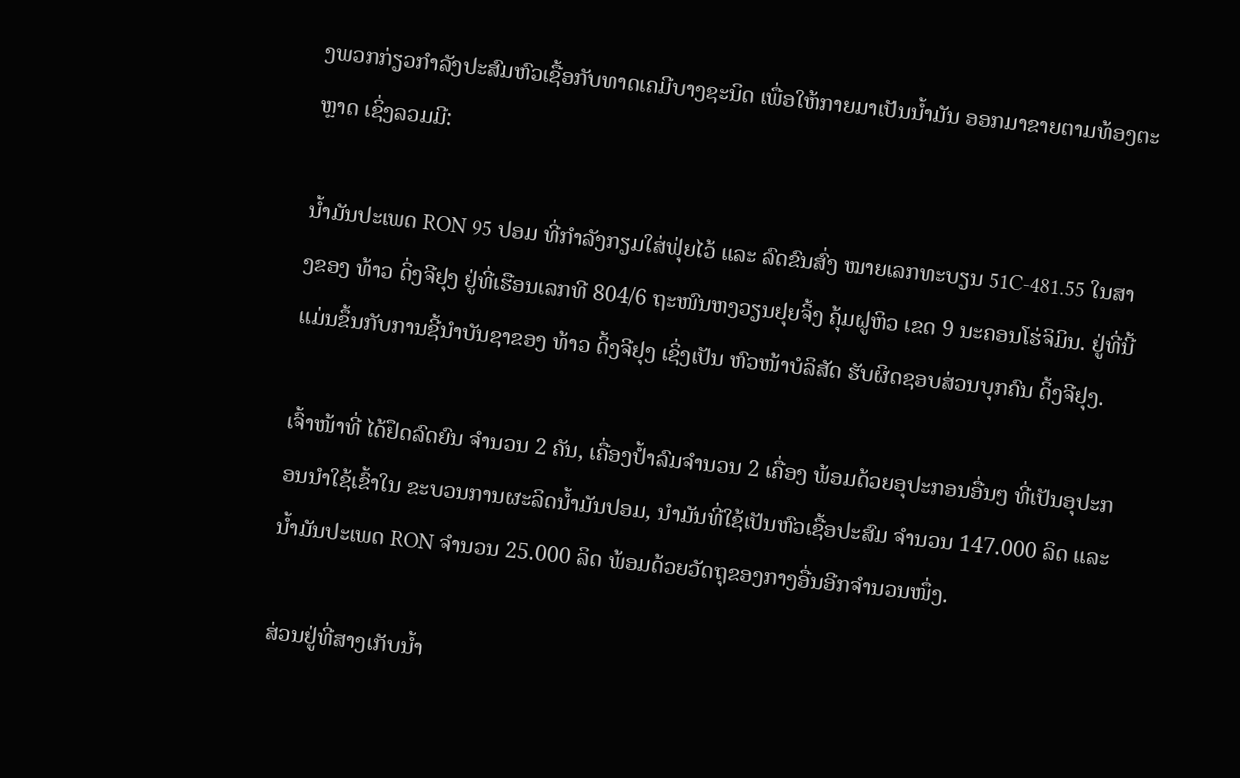ງພວກກ່ຽວກຳລັງປະສົມຫົວເຊື້ອກັບທາດເຄມີບາງຊະນິດ ເພື່ອໃຫ້ກາຍມາເປັນນໍ້າມັນ ອອກມາຂາຍຕາມທ້ອງຕະຫຼາດ ເຊິ່ງລວມມີ:

ນໍ້າມັນປະເພດ RON 95 ປອມ ທີ່ກຳລັງກຽມໃສ່ຟຸ່ຍໄວ້ ແລະ ລົດຂົນສົ່ງ ໝາຍເລກທະບຽນ 51C-481.55 ໃນສາງຂອງ ທ້າວ ດິ່ງຈີຢຸງ ຢູ່ທີ່ເຮືອນເລກທີ 804/6 ຖະໜົນຫງວຽນຢຸຍຈິ້ງ ຄຸ້ມຝູຫິວ ເຂດ 9 ນະຄອນໂຮ່ຈິມິນ. ຢູ່ທີ່ນີ້ ແມ່ນຂຶ້ນກັບການຊີ້ນຳບັນຊາຂອງ ທ້າວ ດິ້ງຈີຢຸງ ເຊິ່ງເປັນ ຫົວໜ້າບໍລິສັດ ຮັບຜິດຊອບສ່ວນບຸກຄົນ ດິ້ງຈີຢຸງ.

ເຈົ້າໜ້າທີ່ ໄດ້ຢຶດລົດຍົນ ຈຳນວນ 2 ຄັນ, ເຄື່ອງປໍ້າລົມຈຳນວນ 2 ເຄື່ອງ ພ້ອມດ້ວຍອຸປະກອນອື່ນໆ ທີ່ເປັນອຸປະກອນນຳໃຊ້ເຂົ້າໃນ ຂະບວນການຜະລິດນໍ້າມັນປອມ, ນຳມັນທີ່ໃຊ້ເປັນຫົວເຊື້ອປະສົມ ຈຳນວນ 147.000 ລິດ ແລະ ນໍ້າມັນປະເພດ RON ຈຳນວນ 25.000 ລິດ ພ້ອມດ້ວຍວັດຖຸຂອງກາງອື່ນອີກຈຳນວນໜຶ່ງ.

ສ່ວນຢູ່ທີ່ສາງເກັບນໍ້າ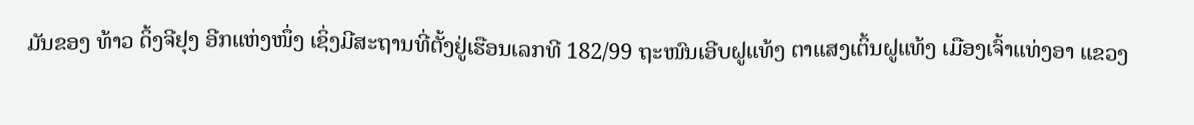ມັນຂອງ ທ້າວ ດິ້ງຈີຢຸງ ອີກແຫ່ງໜຶ່ງ ເຊິ່ງມີສະຖານທີ່ຕັ້ງຢູ່ເຮືອນເລກທີ 182/99 ຖະໜົນເອີບຝູແທ້ງ ຕາແສງເຕິ້ນຝູແທ້ງ ເມືອງເຈົ້າແທ່ງອາ ແຂວງ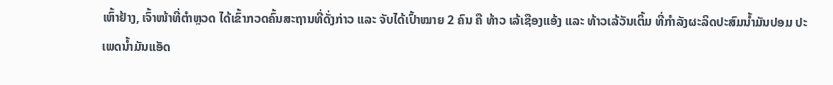ເຫົ້າຢ້າງ, ເຈົ້າໜ້າທີ່ຕຳຫຼວດ ໄດ້ເຂົ້າກວດຄົ້ນສະຖານທີ່ດັ່ງກ່າວ ແລະ ຈັບໄດ້ເປົ້າໝາຍ 2 ຄົນ ຄື ທ້າວ ເລ້ເຊືອງແອ້ງ ແລະ ທ້າວເລ້ວັນເຕິ້ມ ທີ່ກຳລັງຜະລິດປະສົມນໍ້າມັນປອມ ປະເພດນໍ້າມັນແອັດ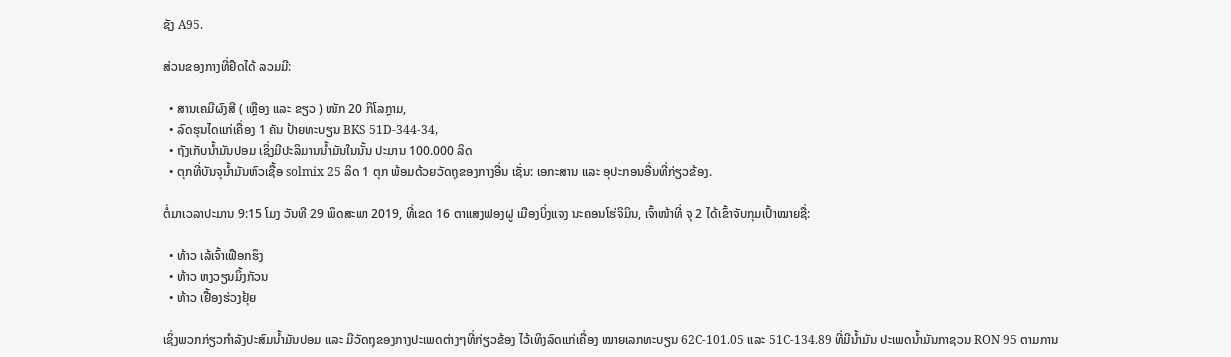ຊັງ A95.

ສ່ວນຂອງກາງທີ່ຢຶດໄດ້ ລວມມີ:

  • ສານເຄມີຜົງສີ ( ເຫຼືອງ ແລະ ຂຽວ ) ໜັກ 20 ກິໂລກຼາມ,
  • ລົດຮຸນໄດແກ່ເຄື່ອງ 1 ຄັນ ປ້າຍທະບຽນ BKS 51D-344-34,
  • ຖັງເກັບນໍ້າມັນປອມ ເຊິ່ງມີປະລິມານນໍ້າມັນໃນນັ້ນ ປະມານ 100.000 ລິດ
  • ຕຸກທີ່ບັນຈຸນໍ້າມັນຫົວເຊື້ອ solmix 25 ລິດ 1 ຕຸກ ພ້ອມດ້ວຍວັດຖຸຂອງກາງອື່ນ ເຊັ່ນ: ເອກະສານ ແລະ ອຸປະກອນອື່ນທີ່ກ່ຽວຂ້ອງ.

ຕໍ່ມາເວລາປະມານ 9:15 ໂມງ ວັນທີ 29 ພຶດສະພາ 2019, ທີ່ເຂດ 16 ຕາແສງຟອງຝູ ເມືອງບິ່ງແຈງ ນະຄອນໂຮ່ຈິມິນ, ເຈົ້າໜ້າທີ່ ຈຸ 2 ໄດ້ເຂົ້າຈັບກຸມເປົ້າໝາຍຊື່:

  • ທ້າວ ເລ້ເຈົ້າເຟືອກຮຶງ
  • ທ້າວ ຫງວຽນມິ້ງກັວນ
  • ທ້າວ ເຢື້ອງຮ່ວງຢຸ້ຍ

ເຊິ່ງພວກກ່ຽວກຳລັງປະສົມນໍ້າມັນປອມ ແລະ ມີວັດຖຸຂອງກາງປະເພດຕ່າງໆທີ່ກ່ຽວຂ້ອງ ໄວ້ເທິງລົດແກ່ເຄື່ອງ ໝາຍເລກທະບຽນ 62C-101.05 ແລະ 51C-134.89 ທີ່ມີນໍ້າມັນ ປະເພດນໍ້າມັນກາຊວນ RON 95 ຕາມການ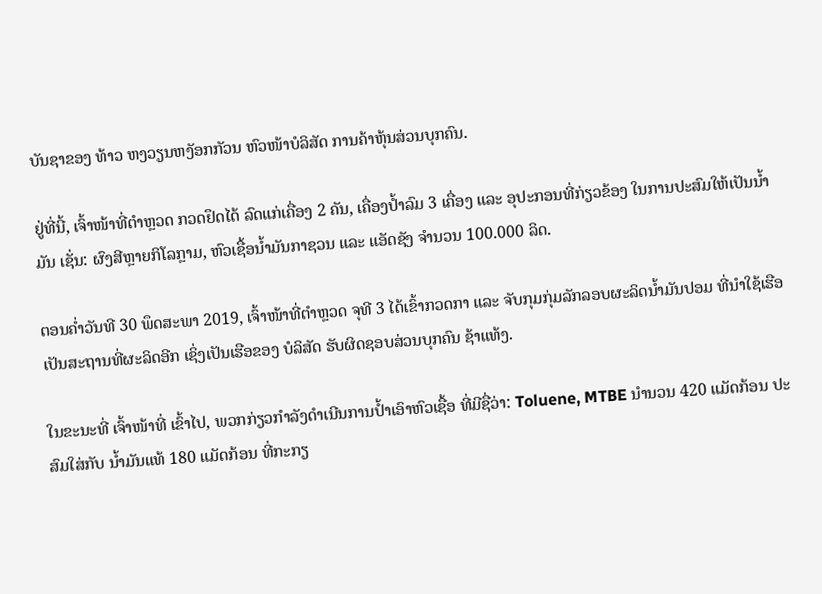ບັນຊາຂອງ ທ້າວ ຫງວຽນຫງັອກກັວນ ຫົວໜ້າບໍລິສັດ ການຄ້າຫຸ້ນສ່ວນບຸກຄົນ.

ຢູ່ທີ່ນີ້, ເຈົ້າໜ້າທີ່ຕຳຫຼວດ ກວດຢຶດໄດ້ ລົດແກ່ເຄື່ອງ 2 ຄັນ, ເຄື່ອງປໍ້າລົມ 3 ເຄື່ອງ ແລະ ອຸປະກອນທີ່ກ່ຽວຂ້ອງ ໃນການປະສົມໃຫ້ເປັນນໍ້າມັນ ເຊັ່ນ: ຜົງສີຫຼາຍກິໂລກຼາມ, ຫົວເຊື້ອນໍ້າມັນກາຊວນ ແລະ ແອັດຊັງ ຈຳນວນ 100.000 ລິດ.

ຕອນຄໍ່າວັນທີ 30 ພຶດສະພາ 2019, ເຈົ້າໜ້າທີ່ຕຳຫຼວດ ຈຸທີ 3 ໄດ້ເຂົ້າກວດກາ ແລະ ຈັບກຸມກຸ່ມລັກລອບຜະລິດນໍ້າມັນປອມ ທີ່ນຳໃຊ້ເຮືອເປັນສະຖານທີ່ຜະລິດອີກ ເຊິ່ງເປັນເຮືອຂອງ ບໍລິສັດ ຮັບຜິດຊອບສ່ວນບຸກຄົນ ຊ້າແທ້ງ.

ໃນຂະນະທີ່ ເຈົ້າໜ້າທີ່ ເຂົ້າໄປ, ພວກກ່ຽວກຳລັງດຳເນີນການປໍ້າເອົາຫົວເຊື້ອ ທີ່ມີຊື່ວ່າ: Toluene, MTBE ນຳນວນ 420 ແມັດກ້ອນ ປະສົມໃສ່ກັບ ນໍ້າມັນແທ້ 180 ແມັດກ້ອນ ທີ່ກະກຽ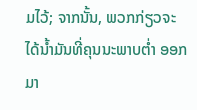ມໄວ້; ຈາກນັ້ນ, ພວກກ່ຽວຈະໄດ້ນໍ້າມັນທີ່ຄຸນນະພາບຕໍ່າ ອອກມາ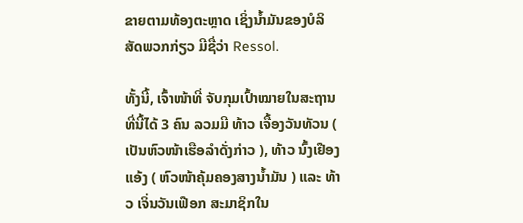ຂາຍຕາມທ້ອງຕະຫຼາດ ເຊິ່ງນໍ້າມັນຂອງບໍລິສັດພວກກ່ຽວ ມີຊື່ວ່າ Ressol.

ທັ້ງນີ້, ເຈົ້າໜ້າທີ່ ຈັບກຸມເປົ້າໝາຍໃນສະຖານທີ່ນີ້ໄດ້ 3 ຄົນ ລວມມີ ທ້າວ ເຈື້ອງວັນທັວນ ( ເປັນຫົວໜ້າເຮືອລຳດັ່ງກ່າວ ), ທ້າວ ນົ້ງເຢືອງແອ້ງ ( ຫົວໜ້າຄຸ້ມຄອງສາງນໍ້າມັນ ) ແລະ ທ້າວ ເຈິ່ນວັນເຟືອກ ສະມາຊິກໃນ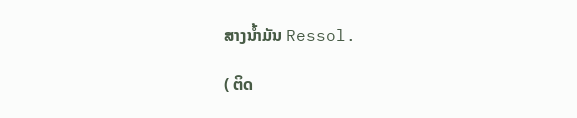ສາງນໍ້າມັນ Ressol.

( ຕິດ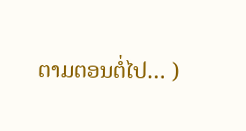ຕາມຕອນຕໍ່ໄປ… )